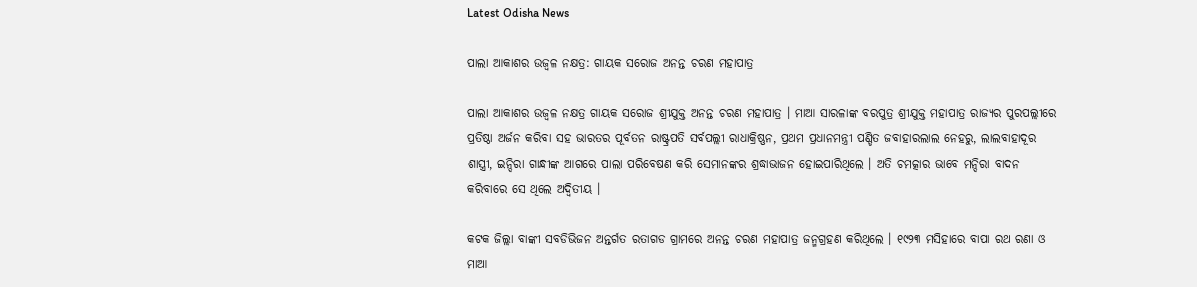Latest Odisha News

ପାଲା ଆକାଶର ଉଜ୍ୱଳ ନକ୍ଷତ୍ର: ଗାୟକ ସରୋଜ ଅନନ୍ତ ଚରଣ ମହାପାତ୍ର

ପାଲା ଆକାଶର ଉଜ୍ୱଳ ନକ୍ଷତ୍ର ଗାୟକ ସରୋଜ ଶ୍ରୀଯୁକ୍ତ ଅନନ୍ତ ଚରଣ ମହାପାତ୍ର । ମାଆ ସାରଳାଙ୍କ ବରପୁତ୍ର ଶ୍ରୀଯୁକ୍ତ ମହାପାତ୍ର ରାଜ୍ୟର ପୁରପଲ୍ଲୀରେ ପ୍ରତିଷ୍ଠା ଅର୍ଜନ କରିବା ସହ ଭାରତର ପୂର୍ବତନ ରାଷ୍ଟ୍ରପତି ସର୍ବପଲ୍ଲୀ ରାଧାକ୍ରିଷ୍ଣନ, ପ୍ରଥମ ପ୍ରଧାନମନ୍ତ୍ରୀ ପଣ୍ଡିତ ଜବାହାରଲାଲ ନେହରୁ, ଲାଲବାହାଦୂର ଶାସ୍ତ୍ରୀ, ଇନ୍ଦିରା ଗାନ୍ଧୀଙ୍କ ଆଗରେ ପାଲା ପରିବେଷଣ କରି ସେମାନଙ୍କର ଶ୍ରଦ୍ଧାଭାଜନ ହୋଇପାରିଥିଲେ । ଅତି ଚମତ୍କାର ଭାବେ ମନ୍ଦିରା ବାଦନ କରିବାରେ ସେ ଥିଲେ ଅଦ୍ୱିତୀୟ ।

କଟକ ଜିଲ୍ଲା ବାଙ୍କୀ ସବଡିଭିଜନ ଅନ୍ତର୍ଗତ ରତାଗଡ ଗ୍ରାମରେ ଅନନ୍ତ ଚରଣ ମହାପାତ୍ର ଜନ୍ମଗ୍ରହଣ କରିଥିଲେ । ୧୯୨୩ ମସିହାରେ ବାପା ରଥ ରଣା ଓ ମାଆ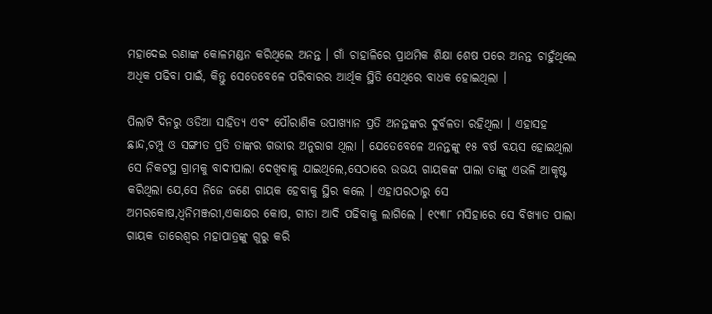ମହାଦେଇ ରଣାଙ୍କ କୋଳମଣ୍ଡନ କରିଥିଲେ ଅନନ୍ତ । ଗାଁ ଚାହାଳିରେ ପ୍ରାଥମିକ ଶିକ୍ଷା ଶେଷ ପରେ ଅନନ୍ତ ଚାହୁଁଥିଲେ ଅଧିକ ପଢିବା ପାଇଁ, କିନ୍ତୁ ସେତେବେଳେ ପରିବାରର ଆର୍ଥିକ ସ୍ଥିତି ସେଥିରେ ବାଧକ ହୋଇଥିଲା ।

ପିଲାଟି ଦିନରୁ ଓଡିଆ ସାହିତ୍ୟ ଏବଂ ପୌରାଣିକ ଉପାଖ୍ୟାନ ପ୍ରତି ଅନନ୍ତଙ୍କର ଦୁର୍ବଳତା ରହିଥିଲା । ଏହାସହ ଛାନ୍ଦ,ଚମ୍ପୁ ଓ ସଙ୍ଗୀତ ପ୍ରତି ତାଙ୍କର ଗଭୀର ଅନୁରାଗ ଥିଲା । ଯେତେବେଳେ ଅନନ୍ତଙ୍କୁ ୧୫ ବର୍ଷ ବୟସ ହୋଇଥିଲା ସେ ନିକଟସ୍ଥ ଗ୍ରାମକୁ ବାଦୀପାଲା ଦେଖିବାକୁ ଯାଇଥିଲେ,ସେଠାରେ ଉଭୟ ଗାୟକଙ୍କ ପାଲା ତାଙ୍କୁ ଏଭଳି ଆକୃଷ୍ଟ କରିଥିଲା ଯେ,ସେ ନିଜେ ଜଣେ ଗାୟକ ହେବାକୁ ସ୍ଥିର କଲେ । ଏହାପରଠାରୁ ସେ ଅମରକୋଷ,ଧ୍ୱନିମଞ୍ଜରୀ,ଏକାକ୍ଷର କୋଷ, ଗୀତା ଆଦି ପଢିବାକୁ ଲାଗିଲେ । ୧୯୩୮ ମସିହାରେ ସେ ବିଖ୍ୟାତ ପାଲା ଗାୟକ ତାରେଶ୍ୱର ମହାପାତ୍ରଙ୍କୁ ଗୁରୁ କରି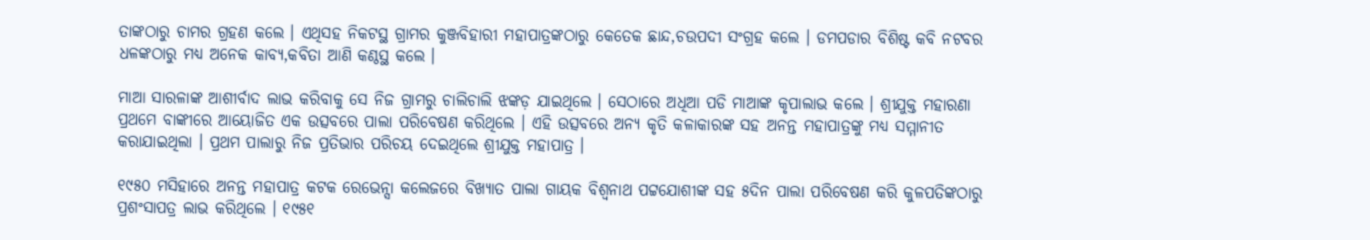ତାଙ୍କଠାରୁ ଚାମର ଗ୍ରହଣ କଲେ । ଏଥିସହ ନିକଟସ୍ଥ ଗ୍ରାମର କୁଞ୍ଜବିହାରୀ ମହାପାତ୍ରଙ୍କଠାରୁ କେତେକ ଛାନ୍ଦ,ଚଉପଦୀ ସଂଗ୍ରହ କଲେ । ଡମପଡାର ବିଶିଷ୍ଟ କବି ନଟବର ଧଳଙ୍କଠାରୁ ମଧ୍ୟ ଅନେକ କାବ୍ୟ,କବିତା ଆଣି କଣ୍ଠସ୍ଥ କଲେ ।

ମାଆ ସାରଳାଙ୍କ ଆଶୀର୍ବାଦ ଲାଭ କରିବାକୁ ସେ ନିଜ ଗ୍ରାମରୁ ଚାଲିଚାଲି ଝଙ୍କଡ଼ ଯାଇଥିଲେ । ସେଠାରେ ଅଧିଆ ପଡି ମାଆଙ୍କ କୃପାଲାଭ କଲେ । ଶ୍ରୀଯୁକ୍ତ ମହାରଣା ପ୍ରଥମେ ବାଙ୍କୀରେ ଆୟୋଜିତ ଏକ ଉତ୍ସବରେ ପାଲା ପରିବେଷଣ କରିଥିଲେ । ଏହି ଉତ୍ସବରେ ଅନ୍ୟ କୃତି କଳାକାରଙ୍କ ସହ ଅନନ୍ତ ମହାପାତ୍ରଙ୍କୁ ମଧ୍ୟ ସମ୍ମାନୀତ କରାଯାଇଥିଲା । ପ୍ରଥମ ପାଲାରୁ ନିଜ ପ୍ରତିଭାର ପରିଚୟ ଦେଇଥିଲେ ଶ୍ରୀଯୁକ୍ତ ମହାପାତ୍ର ।

୧୯୫୦ ମସିହାରେ ଅନନ୍ତ ମହାପାତ୍ର କଟକ ରେଭେନ୍ସା କଲେଜରେ ବିଖ୍ୟାତ ପାଲା ଗାୟକ ବିଶ୍ୱନାଥ ପଟ୍ଟଯୋଶୀଙ୍କ ସହ ୫ଦିନ ପାଲା ପରିବେଷଣ କରି କୁଳପତିଙ୍କଠାରୁ ପ୍ରଶଂସାପତ୍ର ଲାଭ କରିଥିଲେ । ୧୯୫୧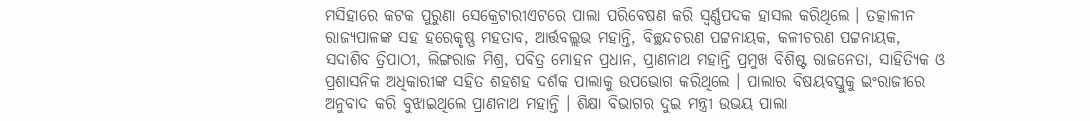ମସିହାରେ କଟକ ପୁରୁଣା ସେକ୍ରେଟାରୀଏଟରେ ପାଲା ପରିବେଷଣ କରି ସ୍ୱର୍ଣ୍ଣପଦକ ହାସଲ କରିଥିଲେ । ତତ୍କାଳୀନ ରାଜ୍ୟପାଳଙ୍କ ସହ ହରେକୃଷ୍ଣ ମହତାବ, ଆର୍ତ୍ତବଲ୍ଲଭ ମହାନ୍ତି, ବିଚ୍ଛନ୍ଦଚରଣ ପଟ୍ଟନାୟକ, କଳୀଚରଣ ପଟ୍ଟନାୟକ, ସଦାଶିବ ତ୍ରିପାଠୀ, ଲିଙ୍ଗରାଜ ମିଶ୍ର, ପବିତ୍ର ମୋହନ ପ୍ରଧାନ, ପ୍ରାଣନାଥ ମହାନ୍ତି ପ୍ରମୁଖ ବିଶିଷ୍ଟ ରାଜନେତା, ସାହିତ୍ୟିକ ଓ ପ୍ରଶାସନିକ ଅଧିକାରୀଙ୍କ ସହିତ ଶହଶହ ଦର୍ଶକ ପାଲାକୁ ଉପଭୋଗ କରିଥିଲେ । ପାଲାର ବିଷୟବସ୍ତୁକୁ ଇଂରାଜୀରେ ଅନୁବାଦ କରି ବୁଝାଇଥିଲେ ପ୍ରାଣନାଥ ମହାନ୍ତି । ଶିକ୍ଷା ବିଭାଗର ଦୁଇ ମନ୍ତ୍ରୀ ଉଭୟ ପାଲା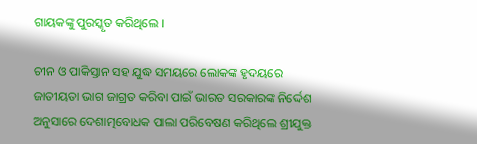ଗାୟକଙ୍କୁ ପୁରସ୍କୃତ କରିଥିଲେ ।

ଚୀନ ଓ ପାକିସ୍ତାନ ସହ ଯୁଦ୍ଧ ସମୟରେ ଲୋକଙ୍କ ହୃଦୟରେ ଜାତୀୟତା ଭାଗ ଜାଗ୍ରତ କରିବା ପାଇଁ ଭାରତ ସରକାରଙ୍କ ନିର୍ଦ୍ଦେଶ ଅନୁସାରେ ଦେଶାତ୍ମବୋଧକ ପାଲା ପରିବେଷଣ କରିଥିଲେ ଶ୍ରୀଯୁକ୍ତ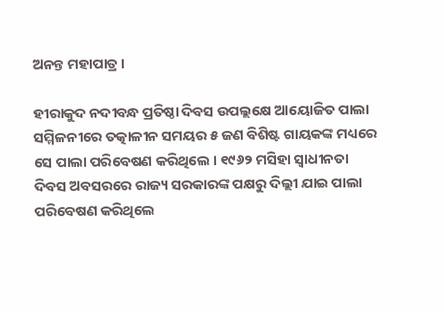ଅନନ୍ତ ମହାପାତ୍ର ।

ହୀରାକୁଦ ନଦୀବନ୍ଧ ପ୍ରତିଷ୍ଠା ଦିବସ ଉପଲ୍ଲକ୍ଷେ ଆୟୋଜିତ ପାଲା ସମ୍ମିଳନୀରେ ତତ୍କାଳୀନ ସମୟର ୫ ଜଣ ବିଶିଷ୍ଟ ଗାୟକଙ୍କ ମଧ୍ୟରେ ସେ ପାଲା ପରିବେଷଣ କରିଥିଲେ । ୧୯୬୨ ମସିହା ସ୍ୱାଧୀନତା ଦିବସ ଅବସରରେ ରାଜ୍ୟ ସରକାରଙ୍କ ପକ୍ଷରୁ ଦିଲ୍ଲୀ ଯାଇ ପାଲା ପରିବେଷଣ କରିଥିଲେ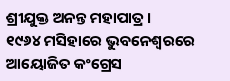ଶ୍ରୀଯୁକ୍ତ ଅନନ୍ତ ମହାପାତ୍ର ।
୧୯୬୪ ମସିହାରେ ଭୁବନେଶ୍ୱରରେ ଆୟୋଜିତ କଂଗ୍ରେସ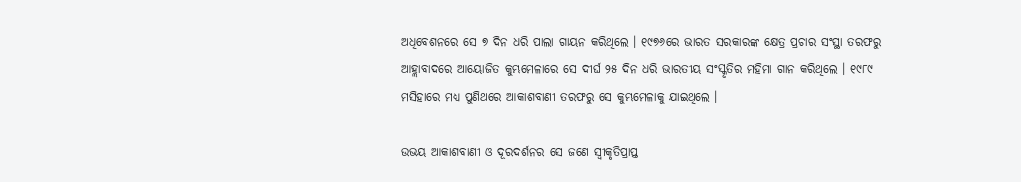ଅଧିବେଶନରେ ସେ ୭ ଦିନ ଧରି ପାଲା ଗାୟନ କରିଥିଲେ । ୧୯୭୬ରେ ଭାରତ ସରକାରଙ୍କ କ୍ଷେତ୍ର ପ୍ରଚାର ସଂସ୍ଥା ତରଫରୁ ଆହ୍ଲାବାଦରେ ଆୟୋଜିତ କୁମ୍ଭମେଳାରେ ସେ ଦୀର୍ଘ ୨୫ ଦିନ ଧରି ଭାରତୀୟ ସଂସ୍କୃତିର ମହିମା ଗାନ କରିଥିଲେ । ୧୯୮୯ ମସିହାରେ ମଧ୍ୟ ପୁଣିଥରେ ଆକାଶବାଣୀ ତରଫରୁ ସେ କୁମ୍ଭମେଳାକୁ ଯାଇଥିଲେ ।

ଉଭୟ ଆକାଶବାଣୀ ଓ ଦୂରଦର୍ଶନର ସେ ଜଣେ ସ୍ୱୀକୃତିପ୍ରାପ୍ତ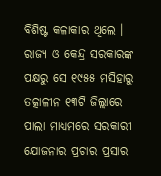ବିଶିଷ୍ଟ କଳାକାର ଥିଲେ । ରାଜ୍ୟ ଓ କେନ୍ଦ୍ର ସରକାରଙ୍କ ପକ୍ଷରୁ ସେ ୧୯୫୫ ମସିହାରୁ ତତ୍କାଳୀନ ୧୩ଟି ଜିଲ୍ଲାରେ ପାଲା ମାଧ୍ୟମରେ ସରକାରୀ ଯୋଜନାର ପ୍ରଚାର ପ୍ରସାର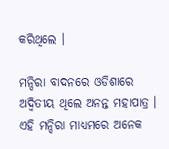କରିଥିଲେ ।

ମନ୍ଦିରା ବାଦନରେ ଓଡିଶାରେ ଅଦ୍ୱିତୀୟ ଥିଲେ ଅନନ୍ତ ମହାପାତ୍ର । ଏହି ମନ୍ଦିରା ମାଧ୍ୟମରେ ଅନେକ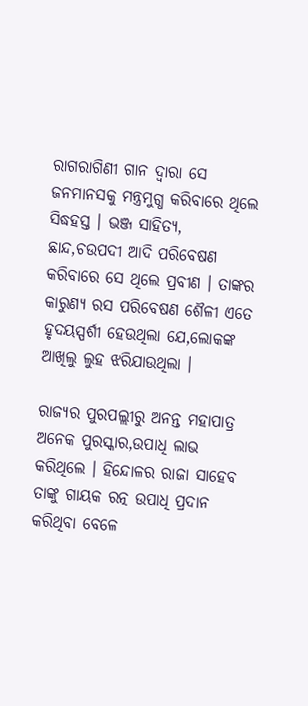ରାଗରାଗିଣୀ ଗାନ ଦ୍ୱାରା ସେ ଜନମାନସକୁ ମନ୍ତ୍ରମୁଗ୍ଧ କରିବାରେ ଥିଲେ ସିଦ୍ଧହସ୍ତ । ଭଞ୍ଜ ସାହିତ୍ୟ, ଛାନ୍ଦ,ଚଉପଦୀ ଆଦି ପରିବେଷଣ କରିବାରେ ସେ ଥିଲେ ପ୍ରବୀଣ । ତାଙ୍କର କାରୁଣ୍ୟ ରସ ପରିବେଷଣ ଶୈଳୀ ଏତେ ହୃଦୟସ୍ପର୍ଶୀ ହେଉଥିଲା ଯେ,ଲୋକଙ୍କ ଆଖିଲୁ ଲୁହ ଝରିଯାଉଥିଲା ।

ରାଜ୍ୟର ପୁରପଲ୍ଲୀରୁ ଅନନ୍ତ ମହାପାତ୍ର ଅନେକ ପୁରସ୍କାର,ଉପାଧି ଲାଭ କରିଥିଲେ । ହିନ୍ଦୋଳର ରାଜା ସାହେବ ତାଙ୍କୁ ଗାୟକ ରତ୍ନ ଉପାଧି ପ୍ରଦାନ କରିଥିବା ବେଳେ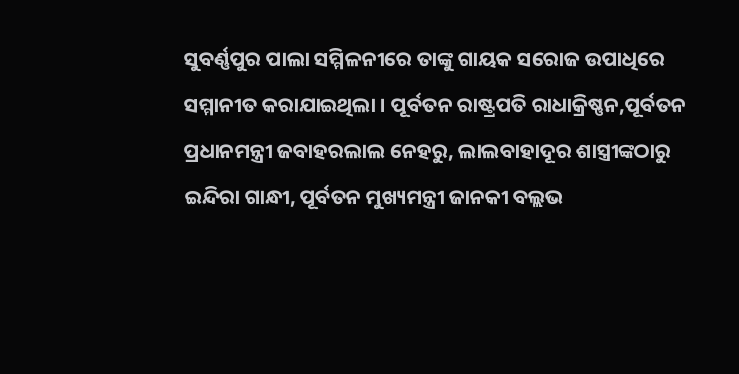ସୁବର୍ଣ୍ଣପୁର ପାଲା ସମ୍ମିଳନୀରେ ତାଙ୍କୁ ଗାୟକ ସରୋଜ ଉପାଧିରେ ସମ୍ମାନୀତ କରାଯାଇଥିଲା । ପୂର୍ବତନ ରାଷ୍ଟ୍ରପତି ରାଧାକ୍ରିଷ୍ଣନ,ପୂର୍ବତନ ପ୍ରଧାନମନ୍ତ୍ରୀ ଜବାହରଲାଲ ନେହରୁ, ଲାଲବାହାଦୂର ଶାସ୍ତ୍ରୀଙ୍କଠାରୁ ଇନ୍ଦିରା ଗାନ୍ଧୀ, ପୂର୍ବତନ ମୁଖ୍ୟମନ୍ତ୍ରୀ ଜାନକୀ ବଲ୍ଲଭ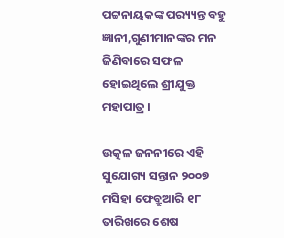ପଟ୍ଟନାୟକଙ୍କ ପର‌୍ୟ୍ୟନ୍ତ ବହୁ ଜ୍ଞାନୀ,ଗୁଣୀମାନଙ୍କର ମନ ଜିଣିବାରେ ସଫଳ ହୋଇଥିଲେ ଶ୍ରୀଯୁକ୍ତ ମହାପାତ୍ର ।

ଉତ୍କଳ ଜନନୀରେ ଏହି ସୁଯୋଗ୍ୟ ସନ୍ତାନ ୨୦୦୭ ମସିହା ଫେବ୍ରୁଆରି ୧୮ ତାରିଖରେ ଶେଷ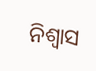ନିଶ୍ୱାସ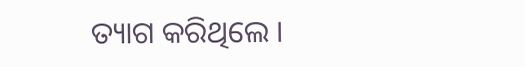ତ୍ୟାଗ କରିଥିଲେ ।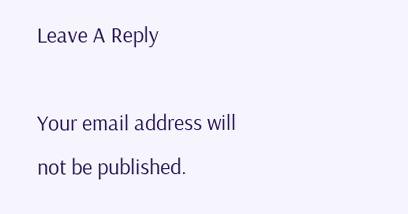Leave A Reply

Your email address will not be published.